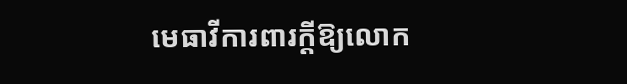មេធាវីការពារក្ដីឱ្យលោក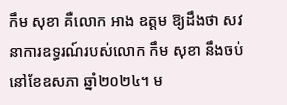កឹម សុខា គឺលោក អាង ឧត្ដម ឱ្យដឹងថា សវនាការឧទ្ធរណ៍របស់លោក កឹម សុខា នឹងចប់នៅខែឧសភា ឆ្នាំ២០២៤។ ម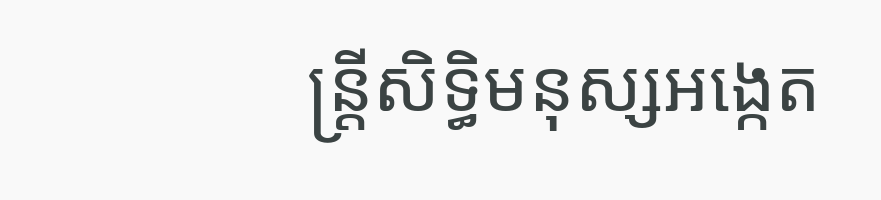ន្ត្រីសិទ្ធិមនុស្សអង្កេត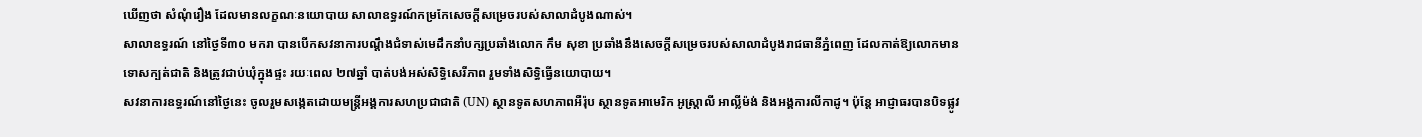ឃើញថា សំណុំរឿង ដែលមានលក្ខណៈនយោបាយ សាលាឧទ្ធរណ៍កម្រកែសេចក្ដីសម្រេចរបស់សាលាដំបូងណាស់។
សាលាឧទ្ធរណ៍ នៅថ្ងៃទី៣០ មករា បានបើកសវនាការបណ្ដឹងជំទាស់មេដឹកនាំបក្សប្រឆាំងលោក កឹម សុខា ប្រឆាំងនឹងសេចក្ដីសម្រេចរបស់សាលាដំបូងរាជធានីភ្នំពេញ ដែលកាត់ឱ្យលោកមានទោសក្បត់ជាតិ និងត្រូវជាប់ឃុំក្នុងផ្ទះ រយៈពេល ២៧ឆ្នាំ បាត់បង់អស់សិទ្ធិសេរីភាព រួមទាំងសិទ្ធិធ្វើនយោបាយ។
សវនាការឧទ្ធរណ៍នៅថ្ងៃនេះ ចូលរួមសង្កេតដោយមន្ត្រីអង្គការសហប្រជាជាតិ (UN) ស្ថានទូតសហភាពអឺរ៉ុប ស្ថានទូតអាមេរិក អូស្ត្រាលី អាល្លីម៉ង់ និងអង្គការលីកាដូ។ ប៉ុន្តែ អាជ្ញាធរបានបិទផ្លូវ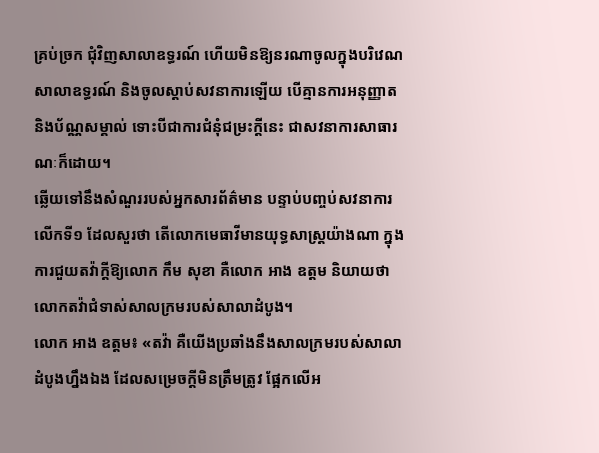គ្រប់ច្រក ជុំវិញសាលាឧទ្ធរណ៍ ហើយមិនឱ្យនរណាចូលក្នុងបរិវេណសាលាឧទ្ធរណ៍ និងចូលស្ដាប់សវនាការឡើយ បើគ្មានការអនុញ្ញាត និងប័ណ្ណសម្គាល់ ទោះបីជាការជំនុំជម្រះក្ដីនេះ ជាសវនាការសាធារណៈក៏ដោយ។
ឆ្លើយទៅនឹងសំណួររបស់អ្នកសារព័ត៌មាន បន្ទាប់បញ្ចប់សវនាការលើកទី១ ដែលសួរថា តើលោកមេធាវីមានយុទ្ធសាស្ត្រយ៉ាងណា ក្នុងការជួយតវ៉ាក្ដីឱ្យលោក កឹម សុខា គឺលោក អាង ឧត្ដម និយាយថា លោកតវ៉ាជំទាស់សាលក្រមរបស់សាលាដំបូង។
លោក អាង ឧត្ដម៖ «តវ៉ា គឺយើងប្រឆាំងនឹងសាលក្រមរបស់សាលាដំបូងហ្នឹងឯង ដែលសម្រេចក្ដីមិនត្រឹមត្រូវ ផ្អែកលើអ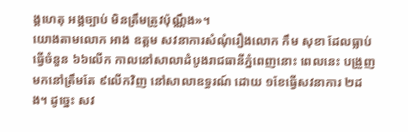ង្គហេតុ អង្គច្បាប់ មិនត្រឹមត្រូវប៉ុណ្ណឹង»។
យោងតាមលោក អាង ឧត្ដម សវនាការសំណុំរឿងលោក កឹម សុខា ដែលធ្លាប់ធ្វើចំនួន ៦៦លើក កាលនៅសាលាដំបូងរាជធានីភ្នំពេញនោះ ពេលនេះ បង្រួញមកនៅត្រឹមតែ ៩លើកវិញ នៅសាលាឧទ្ធរណ៍ ដោយ ១ខែធ្វើសវនាការ ២ដង។ ដូច្នេះ សវ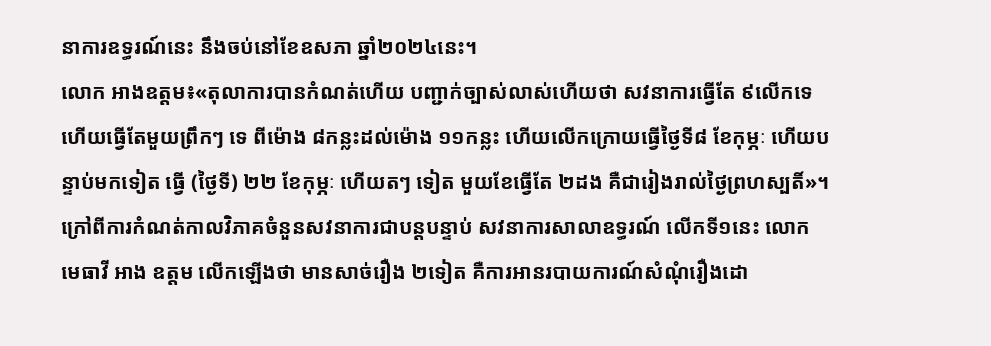នាការឧទ្ធរណ៍នេះ នឹងចប់នៅខែឧសភា ឆ្នាំ២០២៤នេះ។
លោក អាងឧត្ដម៖«តុលាការបានកំណត់ហើយ បញ្ជាក់ច្បាស់លាស់ហើយថា សវនាការធ្វើតែ ៩លើកទេ ហើយធ្វើតែមួយព្រឹកៗ ទេ ពីម៉ោង ៨កន្លះដល់ម៉ោង ១១កន្លះ ហើយលើកក្រោយធ្វើថ្ងៃទី៨ ខែកុម្ភៈ ហើយបន្ទាប់មកទៀត ធ្វើ (ថ្ងៃទី) ២២ ខែកុម្ភៈ ហើយតៗ ទៀត មួយខែធ្វើតែ ២ដង គឺជារៀងរាល់ថ្ងៃព្រហស្បតិ៍»។
ក្រៅពីការកំណត់កាលវិភាគចំនួនសវនាការជាបន្តបន្ទាប់ សវនាការសាលាឧទ្ធរណ៍ លើកទី១នេះ លោក មេធាវី អាង ឧត្ដម លើកឡើងថា មានសាច់រឿង ២ទៀត គឺការអានរបាយការណ៍សំណុំរឿងដោ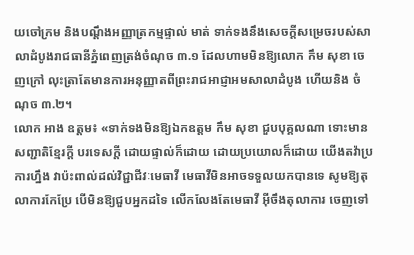យចៅក្រម និងបណ្ដឹងអញ្ញាត្រកម្មផ្ទាល់ មាត់ ទាក់ទងនឹងសេចក្ដីសម្រេចរបស់សាលាដំបូងរាជធានីភ្នំពេញត្រង់ចំណុច ៣.១ ដែលហាមមិនឱ្យលោក កឹម សុខា ចេញក្រៅ លុះត្រាតែមានការអនុញ្ញាតពីព្រះរាជអាជ្ញាអមសាលាដំបូង ហើយនិង ចំណុច ៣.២។
លោក អាង ឧត្តម៖ «ទាក់ទងមិនឱ្យឯកឧត្ដម កឹម សុខា ជួបបុគ្គលណា ទោះមានសញ្ជាតិខ្មែរក្ដី បរទេសក្ដី ដោយផ្ទាល់ក៏ដោយ ដោយប្រយោលក៏ដោយ យើងតវ៉ាប្រការហ្នឹង វាប៉ះពាល់ដល់វិជ្ជាជីវៈមេធាវី មេធាវីមិនអាចទទួលយកបានទេ សូមឱ្យតុលាការកែប្រែ បើមិនឱ្យជួបអ្នកដទៃ លើកលែងតែមេធាវី អ៊ីចឹងតុលាការ ចេញទៅ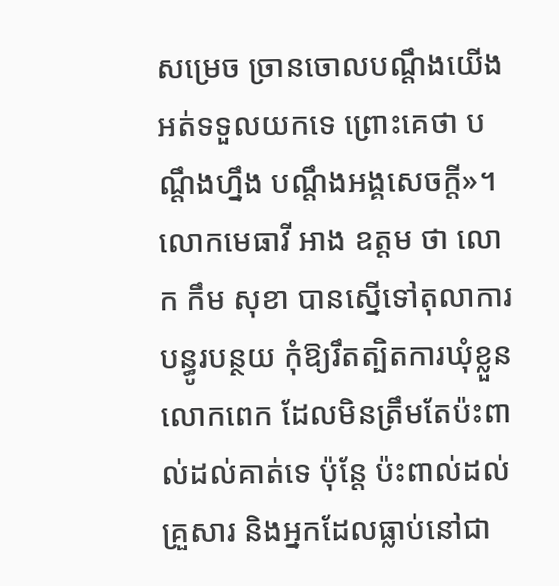សម្រេច ច្រានចោលបណ្ដឹងយើង អត់ទទួលយកទេ ព្រោះគេថា បណ្ដឹងហ្នឹង បណ្ដឹងអង្គសេចក្ដី»។
លោកមេធាវី អាង ឧត្តម ថា លោក កឹម សុខា បានស្នើទៅតុលាការបន្ធូរបន្ថយ កុំឱ្យរឹតត្បិតការឃុំខ្លួនលោកពេក ដែលមិនត្រឹមតែប៉ះពាល់ដល់គាត់ទេ ប៉ុន្តែ ប៉ះពាល់ដល់គ្រួសារ និងអ្នកដែលធ្លាប់នៅជា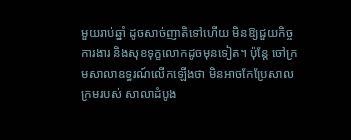មួយរាប់ឆ្នាំ ដូចសាច់ញាតិទៅហើយ មិនឱ្យជួយកិច្ចការងារ និងសុខទុក្ខលោកដូចមុនទៀត។ ប៉ុន្តែ ចៅក្រមសាលាឧទ្ធរណ៍លើកឡើងថា មិនអាចកែប្រែសាលក្រមរបស់ សាលាដំបូង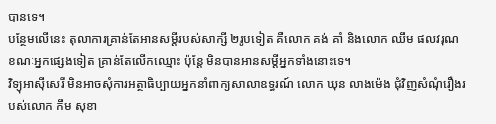បានទេ។
បន្ថែមលើនេះ តុលាការគ្រាន់តែអានសម្ដីរបស់សាក្សី ២រូបទៀត គឺលោក គង់ គាំ និងលោក ឈឹម ផលវរុណ ខណៈអ្នកផ្សេងទៀត គ្រាន់តែលើកឈ្មោះ ប៉ុន្តែ មិនបានអានសម្ដីអ្នកទាំងនោះទេ។
វិទ្យុអាស៊ីសេរី មិនអាចសុំការអត្ថាធិប្បាយអ្នកនាំពាក្យសាលាឧទ្ធរណ៍ លោក ឃុន លាងម៉េង ជុំវិញសំណុំរឿងរបស់លោក កឹម សុខា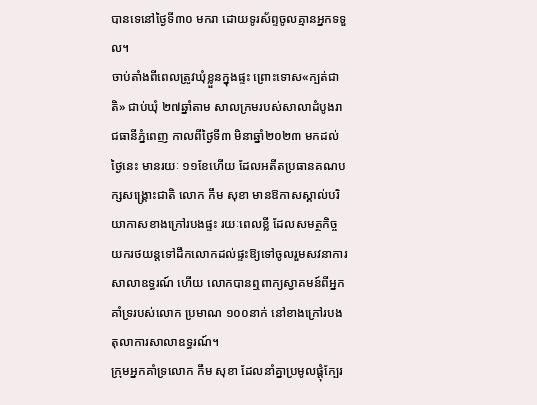បានទេនៅថ្ងៃទី៣០ មករា ដោយទូរស័ព្ទចូលគ្មានអ្នកទទួល។
ចាប់តាំងពីពេលត្រូវឃុំខ្លួនក្នុងផ្ទះ ព្រោះទោស«ក្បត់ជាតិ» ជាប់ឃុំ ២៧ឆ្នាំតាម សាលក្រមរបស់សាលាដំបូងរាជធានីភ្នំពេញ កាលពីថ្ងៃទី៣ មិនាឆ្នាំ២០២៣ មកដល់ ថ្ងៃនេះ មានរយៈ ១១ខែហើយ ដែលអតីតប្រធានគណបក្សសង្គ្រោះជាតិ លោក កឹម សុខា មានឱកាសស្គាល់បរិយាកាសខាងក្រៅរបងផ្ទះ រយៈពេលខ្លី ដែលសមត្ថកិច្ចយករថយន្តទៅដឹកលោកដល់ផ្ទះឱ្យទៅចូលរួមសវនាការសាលាឧទ្ធរណ៍ ហើយ លោកបានឮពាក្យស្វាគមន៍ពីអ្នកគាំទ្ររបស់លោក ប្រមាណ ១០០នាក់ នៅខាងក្រៅរបងតុលាការសាលាឧទ្ធរណ៍។
ក្រុមអ្នកគាំទ្រលោក កឹម សុខា ដែលនាំគ្នាប្រមូលផ្ដុំក្បែរ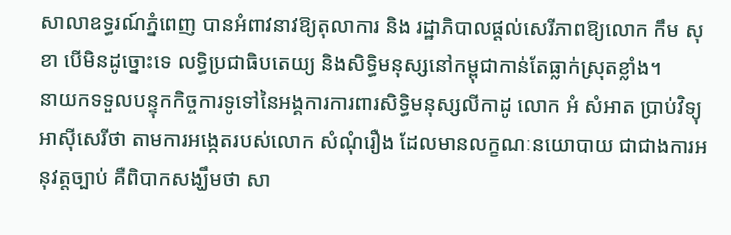សាលាឧទ្ធរណ៍ភ្នំពេញ បានអំពាវនាវឱ្យតុលាការ និង រដ្ឋាភិបាលផ្ដល់សេរីភាពឱ្យលោក កឹម សុខា បើមិនដូច្នោះទេ លទ្ធិប្រជាធិបតេយ្យ និងសិទ្ធិមនុស្សនៅកម្ពុជាកាន់តែធ្លាក់ស្រុតខ្លាំង។
នាយកទទួលបន្ទុកកិច្ចការទូទៅនៃអង្គការការពារសិទ្ធិមនុស្សលីកាដូ លោក អំ សំអាត ប្រាប់វិទ្យុអាស៊ីសេរីថា តាមការអង្កេតរបស់លោក សំណុំរឿង ដែលមានលក្ខណៈនយោបាយ ជាជាងការអនុវត្តច្បាប់ គឺពិបាកសង្ឃឹមថា សា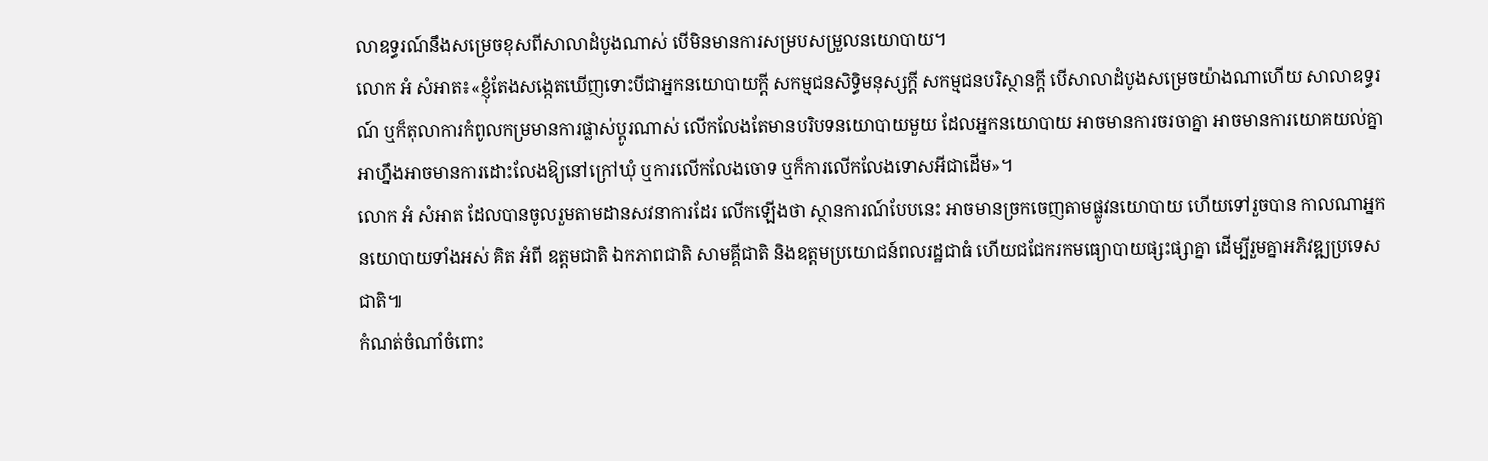លាឧទ្ធរណ៍នឹងសម្រេចខុសពីសាលាដំបូងណាស់ បើមិនមានការសម្របសម្រួលនយោបាយ។
លោក អំ សំអាត៖«ខ្ញុំតែងសង្កេតឃើញទោះបីជាអ្នកនយោបាយក្ដី សកម្មជនសិទ្ធិមនុស្សក្ដី សកម្មជនបរិស្ថានក្ដី បើសាលាដំបូងសម្រេចយ៉ាងណាហើយ សាលាឧទ្ធរណ៍ ឬក៏តុលាការកំពូលកម្រមានការផ្លាស់ប្ដូរណាស់ លើកលែងតែមានបរិបទនយោបាយមួយ ដែលអ្នកនយោបាយ អាចមានការចរចាគ្នា អាចមានការយោគយល់គ្នា អាហ្នឹងអាចមានការដោះលែងឱ្យនៅក្រៅឃុំ ឬការលើកលែងចោទ ឬក៏ការលើកលែងទោសអីជាដើម»។
លោក អំ សំអាត ដែលបានចូលរួមតាមដានសវនាការដែរ លើកឡើងថា ស្ថានការណ៍បែបនេះ អាចមានច្រកចេញតាមផ្លូវនយោបាយ ហើយទៅរួចបាន កាលណាអ្នកនយោបាយទាំងអស់ គិត អំពី ឧត្ដមជាតិ ឯកភាពជាតិ សាមគ្គីជាតិ និងឧត្ដមប្រយោជន៍ពលរដ្ឋជាធំ ហើយជជែករកមធ្យោបាយផ្សះផ្សាគ្នា ដើម្បីរួមគ្នាអភិវឌ្ឍប្រទេសជាតិ៕
កំណត់ចំណាំចំពោះ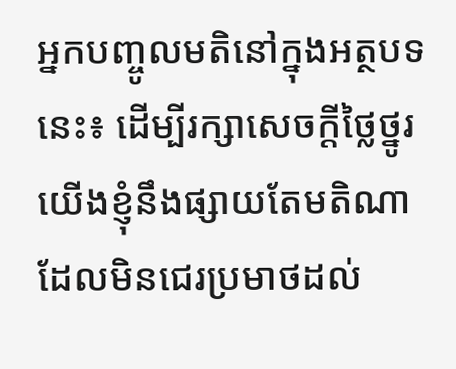អ្នកបញ្ចូលមតិនៅក្នុងអត្ថបទនេះ៖ ដើម្បីរក្សាសេចក្ដីថ្លៃថ្នូរ យើងខ្ញុំនឹងផ្សាយតែមតិណា ដែលមិនជេរប្រមាថដល់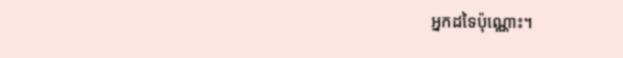អ្នកដទៃប៉ុណ្ណោះ។